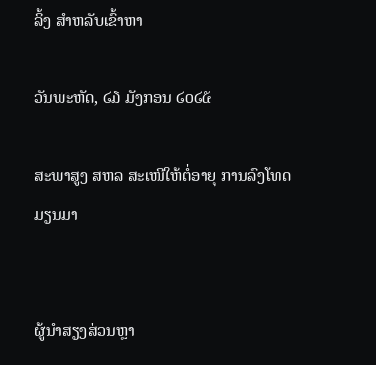ລິ້ງ ສຳຫລັບເຂົ້າຫາ

ວັນພະຫັດ, ໒໓ ມັງກອນ ໒໐໒໕

ສະພາສູງ ສຫລ ສະເໜີໃຫ້ຕໍ່ອາຍຸ ການລົງໂທດມຽນມາ


ຜູ້ນຳສຽງສ່ວນຫຼາ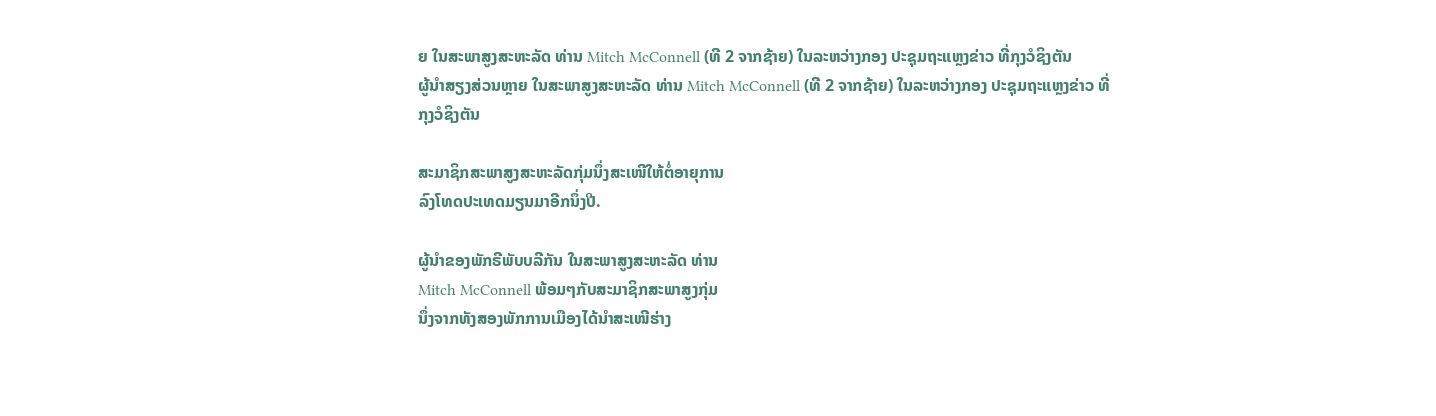ຍ ໃນສະພາສູງສະຫະລັດ ທ່ານ Mitch McConnell (ທີ 2 ຈາກຊ້າຍ) ໃນລະຫວ່າງກອງ ປະຊຸມຖະແຫຼງຂ່າວ ທີ່ກຸງວໍຊິງຕັນ
ຜູ້ນຳສຽງສ່ວນຫຼາຍ ໃນສະພາສູງສະຫະລັດ ທ່ານ Mitch McConnell (ທີ 2 ຈາກຊ້າຍ) ໃນລະຫວ່າງກອງ ປະຊຸມຖະແຫຼງຂ່າວ ທີ່ກຸງວໍຊິງຕັນ

ສະມາຊິກສະພາສູງສະຫະລັດກຸ່ມນຶ່ງສະເໜີໃຫ້ຕໍ່ອາຍຸການ
ລົງໂທດປະເທດມຽນມາອີກນຶ່ງປີ.

ຜູ້ນຳຂອງພັກຣີພັບບລີກັນ ໃນສະພາສູງສະຫະລັດ ທ່ານ
Mitch McConnell ພ້ອມໆກັບສະມາຊິກສະພາສູງກຸ່ມ
ນຶ່ງຈາກທັງສອງພັກການເມືອງໄດ້ນຳສະເໜີຮ່າງ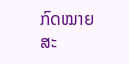ກົດໝາຍ
ສະ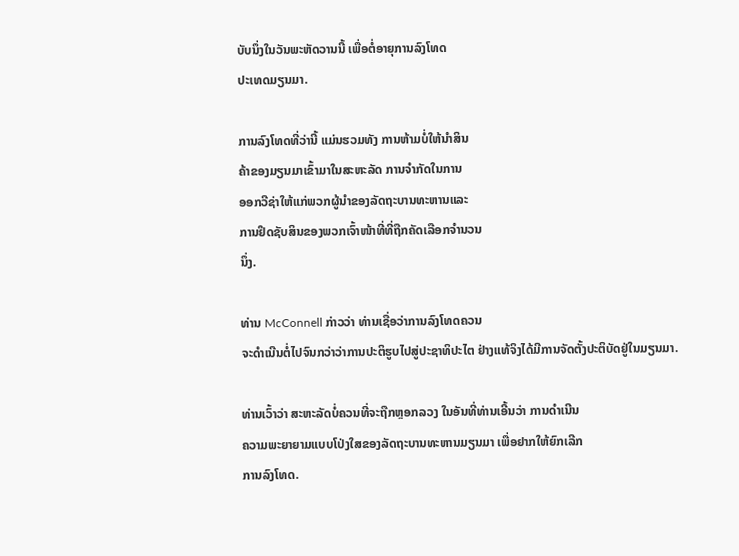ບັບນຶ່ງໃນວັນພະຫັດວານນີ້ ເພື່ອຕໍ່ອາຍຸການລົງໂທດ
ປະເທດມຽນມາ.

ການລົງໂທດທີ່ວ່ານີ້ ແມ່ນຮວມທັງ ການຫ້າມບໍ່ໃຫ້ນໍາສິນ
ຄ້າຂອງມຽນມາເຂົ້າມາໃນສະຫະລັດ ການຈຳກັດໃນການ
ອອກວີຊ່າໃຫ້ແກ່ພວກຜູ້ນຳຂອງລັດຖະບານທະຫານແລະ
ການຢຶດຊັບສິນຂອງພວກເຈົ້າໜ້າທີ່ທີ່ຖືກຄັດເລືອກຈຳນວນ
ນຶ່ງ.

ທ່ານ McConnell ກ່າວວ່າ ທ່ານເຊື່ອວ່າການລົງໂທດຄວນ
ຈະດຳເນີນຕໍ່ໄປຈົນກວ່າວ່າການປະຕິຮູບໄປສູ່ປະຊາທິປະໄຕ ຢ່າງແທ້ຈິງໄດ້ມີການຈັດຕັ້ງປະຕິບັດຢູ່ໃນມຽນມາ.

ທ່ານເວົ້າວ່າ ສະຫະລັດບໍ່ຄວນທີ່ຈະຖືກຫຼອກລວງ ໃນອັນທີ່ທ່ານເອີ້ນວ່າ ການດຳເນີນ
ຄວາມພະຍາຍາມແບບໂປ່ງໃສຂອງລັດຖະບານທະຫານມຽນມາ ເພື່ອຢາກໃຫ້ຍົກເລີກ
ການລົງໂທດ.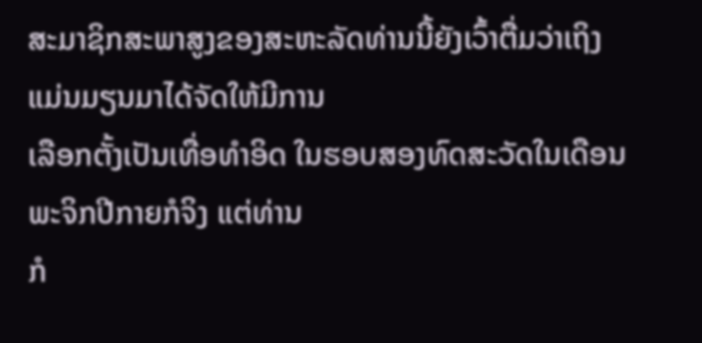ສະມາຊິກສະພາສູງຂອງສະຫະລັດທ່ານນີ້ຍັງເວົ້າຕື່ມວ່າເຖິງແມ່ນມຽນມາໄດ້ຈັດໃຫ້ມີການ
ເລືອກຕັ້ງເປັນເທື່ອທຳອິດ ໃນຮອບສອງທົດສະວັດໃນເດືອນພະຈິກປີກາຍກໍຈິງ ແຕ່ທ່ານ
ກໍ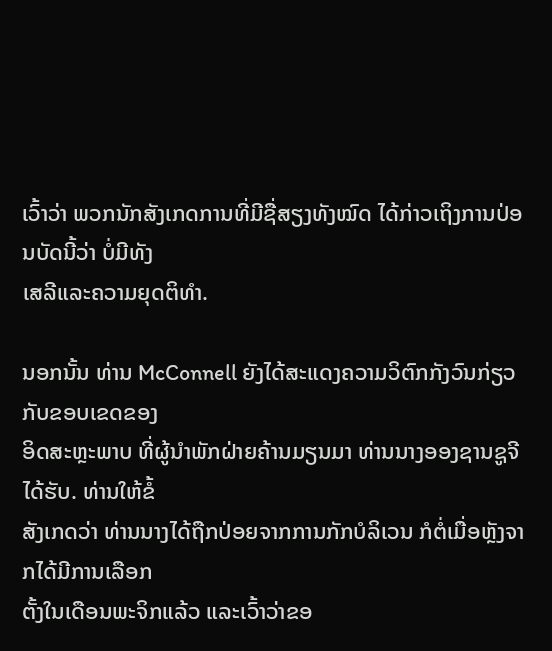ເວົ້າວ່າ ພວກນັກສັງເກດການທີ່ມີຊື່ສຽງທັງໝົດ ໄດ້ກ່າວເຖິງການປ່ອນບັດນີ້ວ່າ ບໍ່ມີທັງ
ເສລີແລະຄວາມຍຸດຕິທຳ.

ນອກນັ້ນ ທ່ານ McConnell ຍັງໄດ້ສະແດງຄວາມວິຕົກກັງວົນກ່ຽວກັບຂອບເຂດຂອງ
ອິດສະຫຼະພາບ ທີ່ຜູ້ນຳພັກຝ່າຍຄ້ານມຽນມາ ທ່ານນາງອອງຊານຊູຈີໄດ້ຮັບ. ທ່ານໃຫ້ຂໍ້
ສັງເກດວ່າ ທ່ານນາງໄດ້ຖືກປ່ອຍຈາກການກັກບໍລິເວນ ກໍຕໍ່ເມື່ອຫຼັງຈາກໄດ້ມີການເລືອກ
ຕັ້ງໃນເດືອນພະຈິກແລ້ວ ແລະເວົ້າວ່າຂອ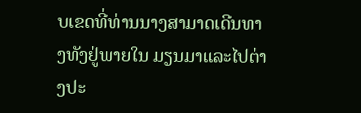ບເຂດທີ່ທ່ານນາງສາມາດເດີນທາງທັງຢູ່ພາຍໃນ ມຽນມາແລະໄປຕ່າງປະ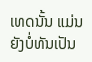ເທດນັ້ນ ແມ່ນຍັງບໍ່ທັນເປັນ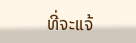ທີ່ຈະແຈ້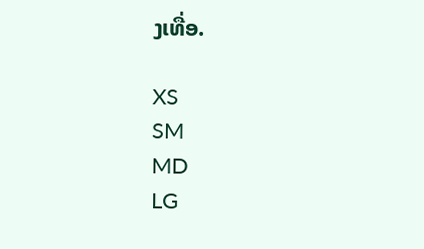ງເທື່ອ.

XS
SM
MD
LG